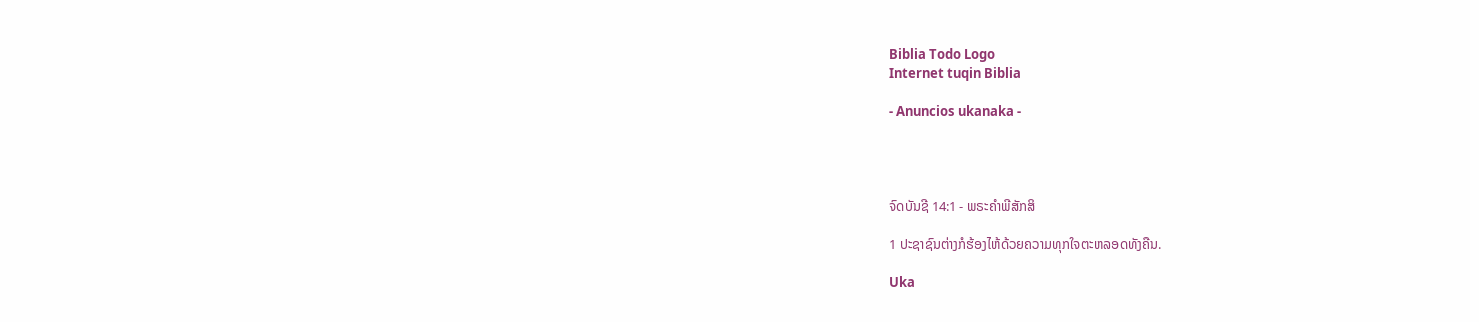Biblia Todo Logo
Internet tuqin Biblia

- Anuncios ukanaka -




ຈົດບັນຊີ 14:1 - ພຣະຄຳພີສັກສິ

1 ປະຊາຊົນຕ່າງກໍຮ້ອງໄຫ້ດ້ວຍຄວາມທຸກໃຈຕະຫລອດທັງຄືນ.

Uka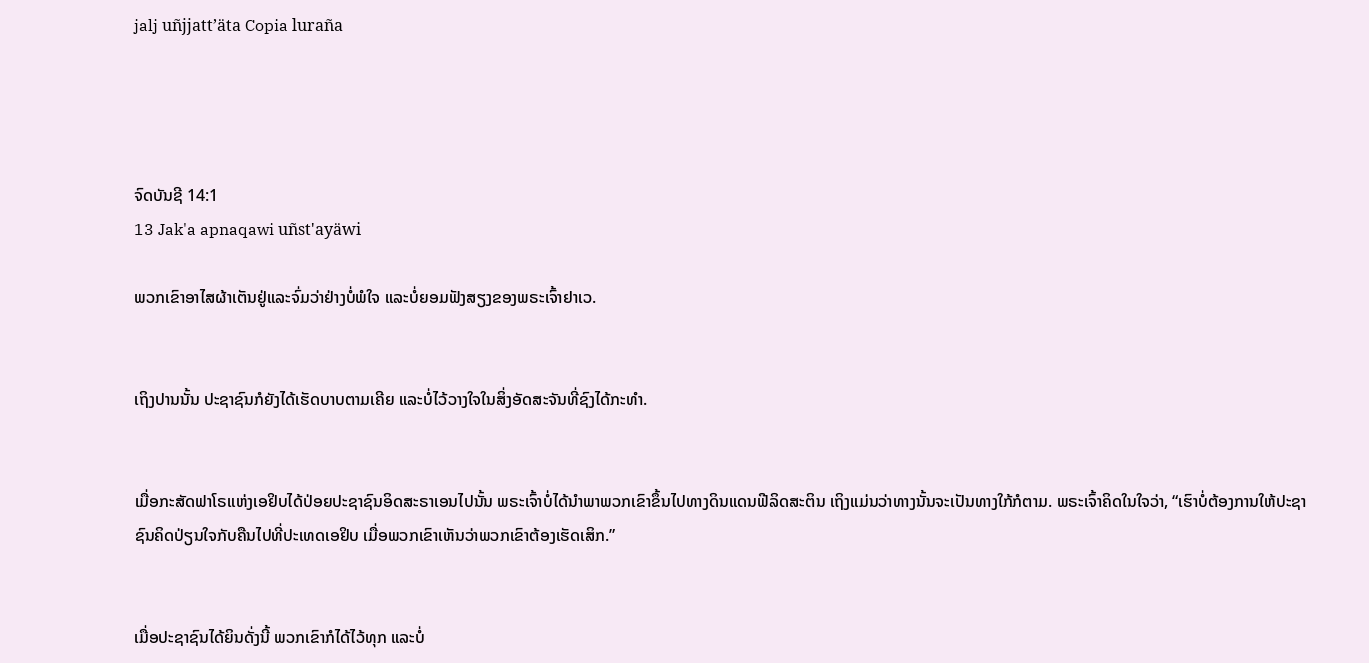jalj uñjjattʼäta Copia luraña




ຈົດບັນຊີ 14:1
13 Jak'a apnaqawi uñst'ayäwi

ພວກເຂົາອາໄສຜ້າເຕັນຢູ່ແລະຈົ່ມວ່າຢ່າງບໍ່ພໍໃຈ ແລະບໍ່ຍອມຟັງສຽງຂອງພຣະເຈົ້າຢາເວ.


ເຖິງປານນັ້ນ ປະຊາຊົນກໍຍັງໄດ້ເຮັດບາບຕາມເຄີຍ ແລະບໍ່ໄວ້ວາງໃຈໃນສິ່ງອັດສະຈັນທີ່ຊົງໄດ້ກະທຳ.


ເມື່ອກະສັດຟາໂຣແຫ່ງເອຢິບໄດ້ປ່ອຍປະຊາຊົນອິດສະຣາເອນໄປນັ້ນ ພຣະເຈົ້າບໍ່ໄດ້ນຳພາພວກເຂົາຂຶ້ນໄປທາງດິນແດນຟີລິດສະຕິນ ເຖິງແມ່ນວ່າທາງນັ້ນຈະເປັນທາງໃກ້ກໍຕາມ. ພຣະເຈົ້າຄິດໃນໃຈວ່າ, “ເຮົາບໍ່ຕ້ອງການໃຫ້ປະຊາຊົນຄິດປ່ຽນໃຈກັບຄືນໄປທີ່ປະເທດເອຢິບ ເມື່ອພວກເຂົາເຫັນວ່າພວກເຂົາຕ້ອງເຮັດເສິກ.”


ເມື່ອປະຊາຊົນໄດ້ຍິນດັ່ງນີ້ ພວກເຂົາກໍໄດ້ໄວ້ທຸກ ແລະບໍ່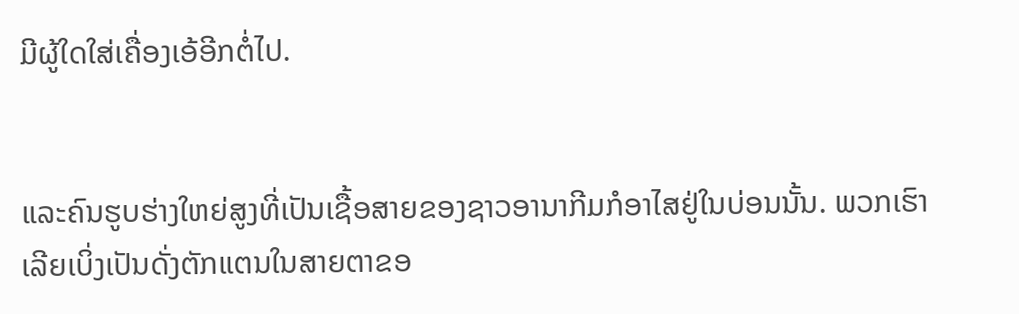ມີຜູ້ໃດໃສ່ເຄື່ອງເອ້ອີກຕໍ່ໄປ.


ແລະຄົນຮູບຮ່າງໃຫຍ່ສູງທີ່ເປັນເຊື້ອສາຍຂອງຊາວອານາກີມກໍອາໄສຢູ່ໃນບ່ອນນັ້ນ. ພວກເຮົາເລີຍເບິ່ງເປັນດັ່ງຕັກແຕນໃນສາຍຕາຂອ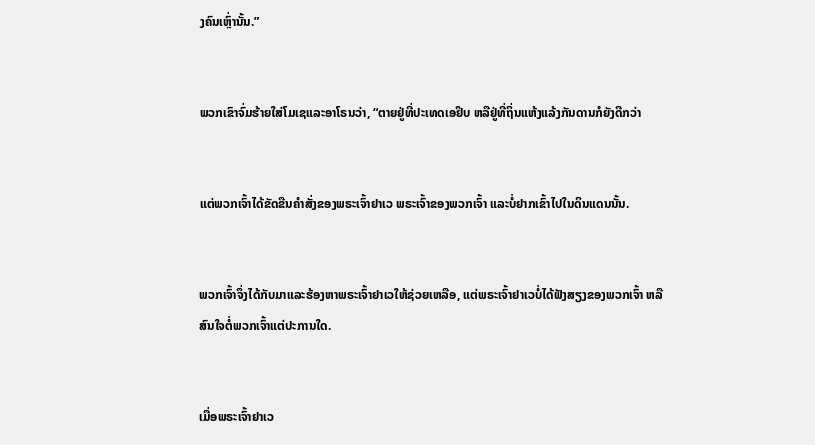ງຄົນເຫຼົ່ານັ້ນ.”


ພວກເຂົາຈົ່ມຮ້າຍໃສ່ໂມເຊແລະອາໂຣນວ່າ, “ຕາຍຢູ່ທີ່ປະເທດເອຢິບ ຫລືຢູ່ທີ່ຖິ່ນແຫ້ງແລ້ງກັນດານກໍຍັງດີກວ່າ


ແຕ່ພວກເຈົ້າໄດ້ຂັດຂືນຄຳສັ່ງຂອງພຣະເຈົ້າຢາເວ ພຣະເຈົ້າຂອງພວກເຈົ້າ ແລະບໍ່ຢາກເຂົ້າໄປໃນດິນແດນນັ້ນ.


ພວກເຈົ້າຈຶ່ງໄດ້ກັບມາແລະຮ້ອງຫາພຣະເຈົ້າຢາເວໃຫ້ຊ່ວຍເຫລືອ, ແຕ່ພຣະເຈົ້າຢາເວບໍ່ໄດ້ຟັງສຽງຂອງພວກເຈົ້າ ຫລືສົນໃຈຕໍ່ພວກເຈົ້າແຕ່ປະການໃດ.


ເມື່ອພຣະເຈົ້າຢາເວ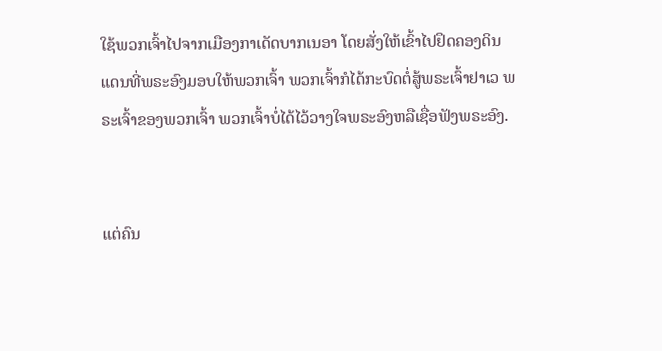ໃຊ້ພວກເຈົ້າໄປຈາກເມືອງກາເດັດບາກເນອາ ໂດຍສັ່ງໃຫ້ເຂົ້າໄປຢຶດຄອງດິນແດນທີ່ພຣະອົງມອບໃຫ້ພວກເຈົ້າ ພວກເຈົ້າກໍໄດ້ກະບົດຕໍ່ສູ້ພຣະເຈົ້າຢາເວ ພຣະເຈົ້າຂອງພວກເຈົ້າ ພວກເຈົ້າບໍ່ໄດ້ໄວ້ວາງໃຈພຣະອົງຫລືເຊື່ອຟັງພຣະອົງ.


ແຕ່ຄົນ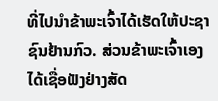ທີ່ໄປນຳຂ້າພະເຈົ້າໄດ້ເຮັດໃຫ້ປະຊາຊົນຢ້ານກົວ. ສ່ວນຂ້າພະເຈົ້າເອງໄດ້ເຊື່ອຟັງຢ່າງສັດ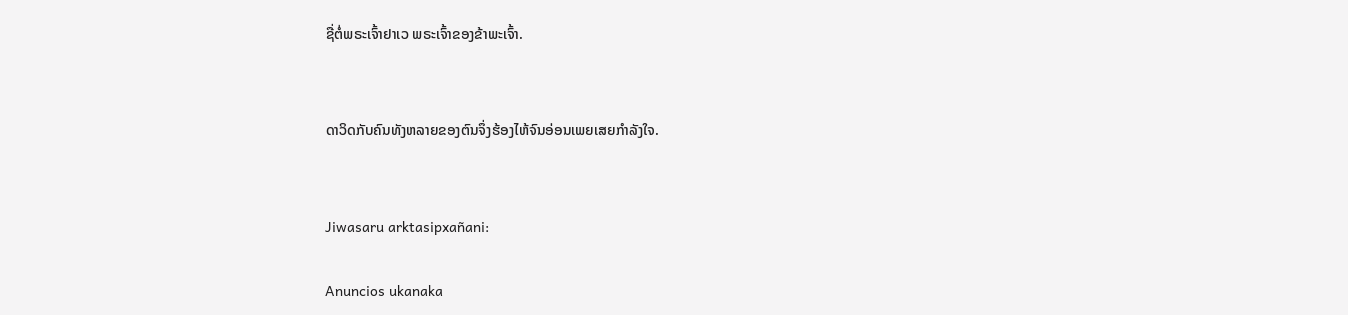ຊື່ຕໍ່ພຣະເຈົ້າຢາເວ ພຣະເຈົ້າຂອງຂ້າພະເຈົ້າ.


ດາວິດກັບຄົນທັງຫລາຍຂອງຕົນຈຶ່ງຮ້ອງໄຫ້ຈົນອ່ອນເພຍເສຍກຳລັງໃຈ.


Jiwasaru arktasipxañani:

Anuncios ukanaka